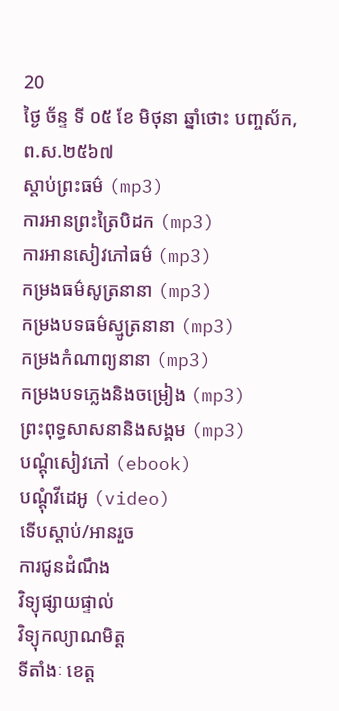20
ថ្ងៃ ច័ន្ទ ទី ០៥ ខែ មិថុនា ឆ្នាំថោះ បញ្ចស័ក, ព.ស.២៥៦៧
ស្តាប់ព្រះធម៌ (mp3)
ការអានព្រះត្រៃបិដក (mp3)
ការអានសៀវភៅធម៌ (mp3)
កម្រងធម៌សូត្រនានា (mp3)
កម្រងបទធម៌ស្មូត្រនានា (mp3)
កម្រងកំណាព្យនានា (mp3)
កម្រងបទភ្លេងនិងចម្រៀង (mp3)
ព្រះពុទ្ធសាសនានិងសង្គម (mp3)
បណ្តុំសៀវភៅ (ebook)
បណ្តុំវីដេអូ (video)
ទើបស្តាប់/អានរួច
ការជូនដំណឹង
វិទ្យុផ្សាយផ្ទាល់
វិទ្យុកល្យាណមិត្ត
ទីតាំងៈ ខេត្ត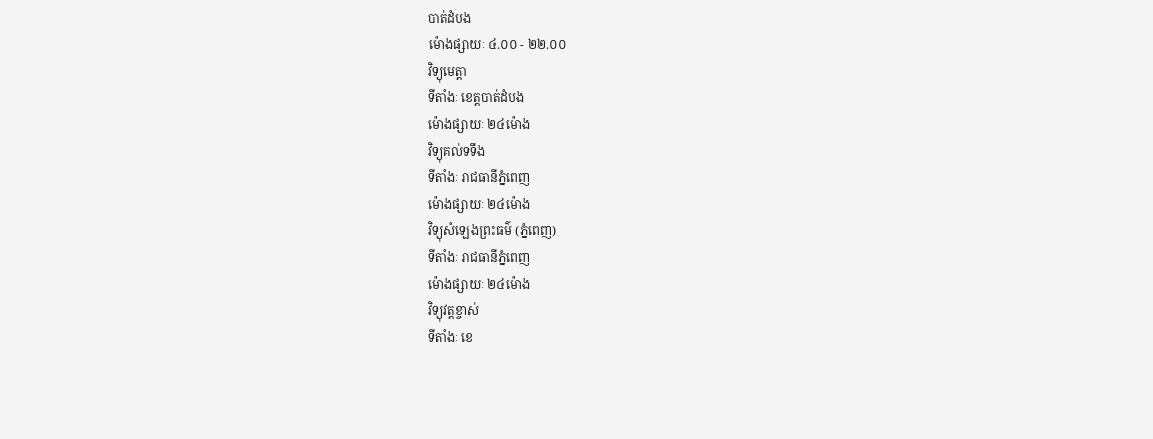បាត់ដំបង
ម៉ោងផ្សាយៈ ៤.០០ - ២២.០០
វិទ្យុមេត្តា
ទីតាំងៈ ខេត្តបាត់ដំបង
ម៉ោងផ្សាយៈ ២៤ម៉ោង
វិទ្យុគល់ទទឹង
ទីតាំងៈ រាជធានីភ្នំពេញ
ម៉ោងផ្សាយៈ ២៤ម៉ោង
វិទ្យុសំឡេងព្រះធម៌ (ភ្នំពេញ)
ទីតាំងៈ រាជធានីភ្នំពេញ
ម៉ោងផ្សាយៈ ២៤ម៉ោង
វិទ្យុវត្តខ្ចាស់
ទីតាំងៈ ខេ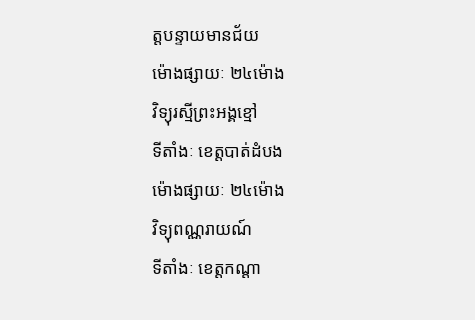ត្តបន្ទាយមានជ័យ
ម៉ោងផ្សាយៈ ២៤ម៉ោង
វិទ្យុរស្មីព្រះអង្គខ្មៅ
ទីតាំងៈ ខេត្តបាត់ដំបង
ម៉ោងផ្សាយៈ ២៤ម៉ោង
វិទ្យុពណ្ណរាយណ៍
ទីតាំងៈ ខេត្តកណ្តា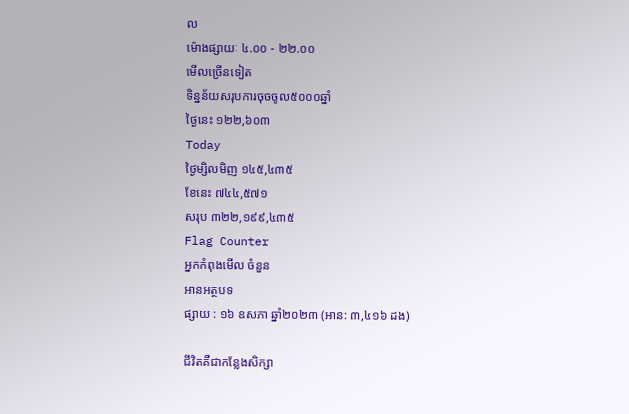ល
ម៉ោងផ្សាយៈ ៤.០០ - ២២.០០
មើលច្រើនទៀត
ទិន្នន័យសរុបការចុចចូល៥០០០ឆ្នាំ
ថ្ងៃនេះ ១២២,៦០៣
Today
ថ្ងៃម្សិលមិញ ១៤៥,៤៣៥
ខែនេះ ៧៤៤,៥៧១
សរុប ៣២២,១៩៩,៤៣៥
Flag Counter
អ្នកកំពុងមើល ចំនួន
អានអត្ថបទ
ផ្សាយ : ១៦ ឧសភា ឆ្នាំ២០២៣ (អាន: ៣,៤១៦ ដង)

ជីវិតគឺជាកន្លែងសិក្សា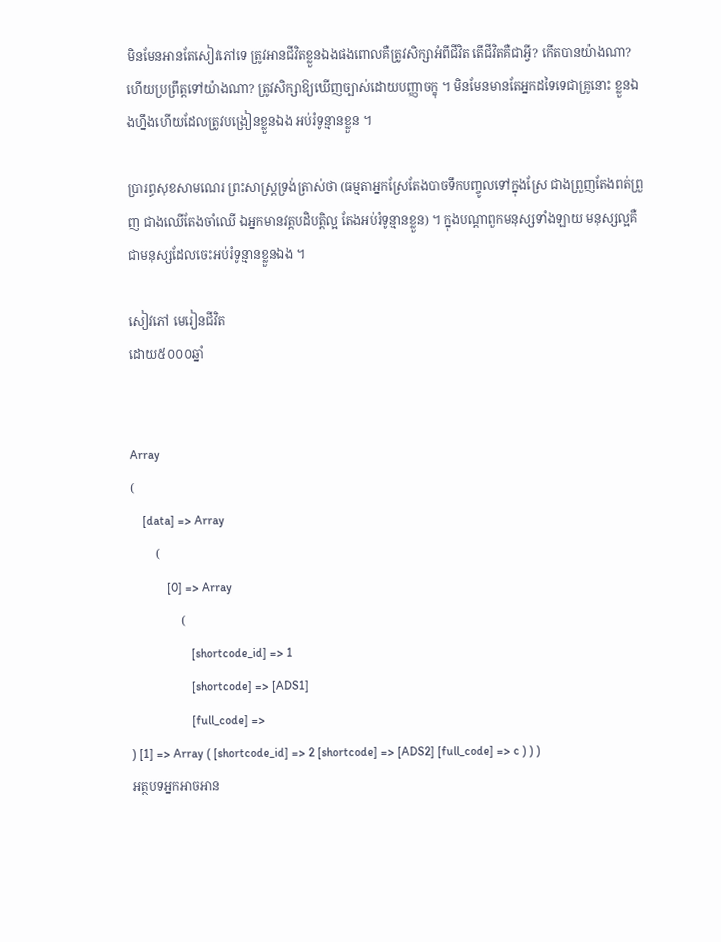មិនមែនអានតែសៀវភៅទេ ត្រូវអានជីវិតខ្លួនឯងផងពោលគឺត្រូវសិក្សាអំពីជីវិត តើជីវិតគឺជាអ្វី? កើតបានយ៉ាងណា? ហើយប្រព្រឹត្តទៅយ៉ាងណា? ត្រូវសិក្សាឱ្យឃើញច្បាស់ដោយបញ្ញាចក្ខុ ។ មិនមែនមានតែអ្នកដទៃទេជាគ្រូនោះ ខ្លួនឯងហ្នឹងហើយដែលត្រូវបង្រៀនខ្លួនឯង អប់រំទូន្មានខ្លួន ។

ប្រារព្ធសុខសាមណេរ ព្រះសាស្រ្ដទ្រង់ត្រាស់ថា (ធម្មតាអ្នកស្រែតែងបាចទឹកបញ្ចូលទៅក្នុងស្រែ ជាងព្រួញតែងពត់ព្រួញ ជាងឈើតែងចាំឈើ ឯអ្នកមានវត្តបដិបត្តិល្អ តែងអប់រំទូន្មានខ្លួន) ។ ក្នុងបណ្ដាពួកមនុស្សទាំងឡាយ មនុស្សល្អគឺជាមនុស្សដែលចេះអប់រំទូន្មានខ្លួនឯង ។

សៀវភៅ មេរៀនជីវិត
ដោយ៥០០០ឆ្នាំ


Array
(
    [data] => Array
        (
            [0] => Array
                (
                    [shortcode_id] => 1
                    [shortcode] => [ADS1]
                    [full_code] =>
) [1] => Array ( [shortcode_id] => 2 [shortcode] => [ADS2] [full_code] => c ) ) )
អត្ថបទអ្នកអាចអាន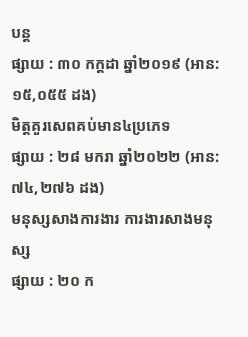បន្ត
ផ្សាយ : ៣០ កក្តដា ឆ្នាំ២០១៩ (អាន: ១៥,០៥៥ ដង)
មិត្តគួរសេពគប់មាន៤ប្រភេទ
ផ្សាយ : ២៨ មករា ឆ្នាំ២០២២ (អាន: ៧៤,២៧៦ ដង)
មនុស្សសាងការងារ ការងារសាងមនុស្ស
ផ្សាយ : ២០ ក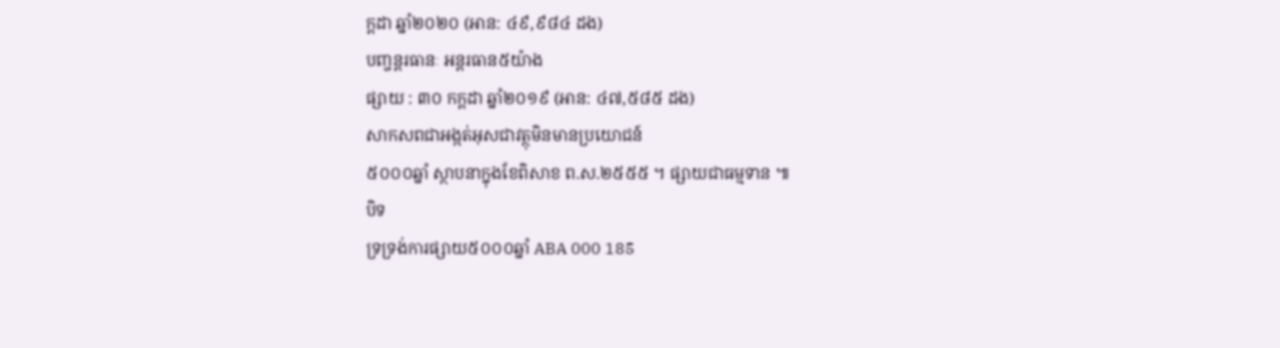ក្តដា ឆ្នាំ២០២០ (អាន: ៤៩,៩៨៤ ដង)
បញ្ចន្តរធានៈ អន្តរធាន៥យ៉ាង
ផ្សាយ : ៣០ កក្តដា ឆ្នាំ២០១៩ (អាន: ៤៧,៥៨៥ ដង)
សាកសពជាអង្កត់អុសជាវត្ថុមិនមានប្រយោជន៍
៥០០០ឆ្នាំ ស្ថាបនាក្នុងខែពិសាខ ព.ស.២៥៥៥ ។ ផ្សាយជាធម្មទាន ៕
បិទ
ទ្រទ្រង់ការផ្សាយ៥០០០ឆ្នាំ ABA 000 185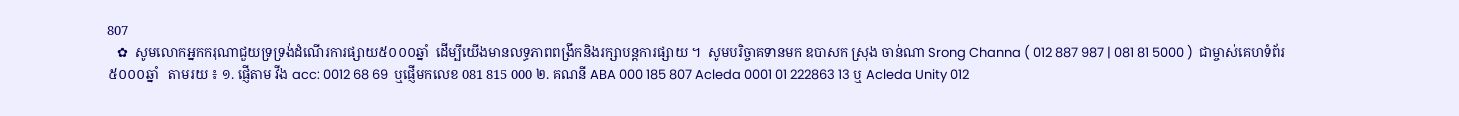807
   ✿  សូមលោកអ្នកករុណាជួយទ្រទ្រង់ដំណើរការផ្សាយ៥០០០ឆ្នាំ  ដើម្បីយើងមានលទ្ធភាពពង្រីកនិងរក្សាបន្តការផ្សាយ ។  សូមបរិច្ចាគទានមក ឧបាសក ស្រុង ចាន់ណា Srong Channa ( 012 887 987 | 081 81 5000 )  ជាម្ចាស់គេហទំព័រ៥០០០ឆ្នាំ   តាមរយ ៖ ១. ផ្ញើតាម វីង acc: 0012 68 69  ឬផ្ញើមកលេខ 081 815 000 ២. គណនី ABA 000 185 807 Acleda 0001 01 222863 13 ឬ Acleda Unity 012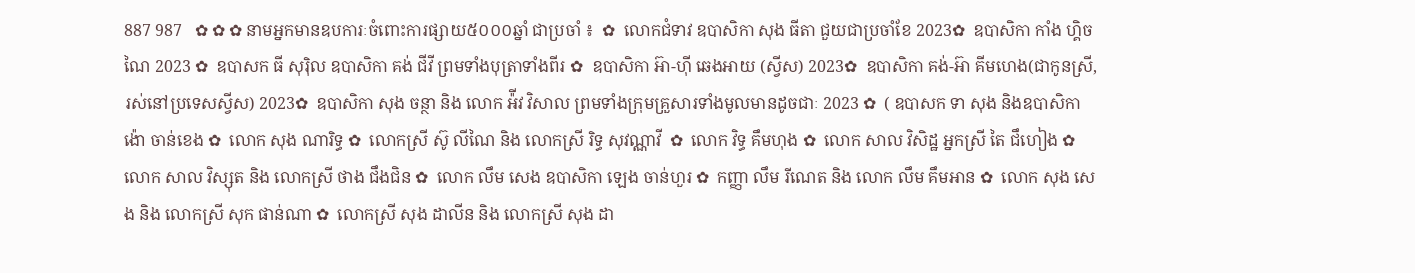887 987   ✿ ✿ ✿ នាមអ្នកមានឧបការៈចំពោះការផ្សាយ៥០០០ឆ្នាំ ជាប្រចាំ ៖  ✿  លោកជំទាវ ឧបាសិកា សុង ធីតា ជួយជាប្រចាំខែ 2023✿  ឧបាសិកា កាំង ហ្គិចណៃ 2023 ✿  ឧបាសក ធី សុរ៉ិល ឧបាសិកា គង់ ជីវី ព្រមទាំងបុត្រាទាំងពីរ ✿  ឧបាសិកា អ៊ា-ហុី ឆេងអាយ (ស្វីស) 2023✿  ឧបាសិកា គង់-អ៊ា គីមហេង(ជាកូនស្រី, រស់នៅប្រទេសស្វីស) 2023✿  ឧបាសិកា សុង ចន្ថា និង លោក អ៉ីវ វិសាល ព្រមទាំងក្រុមគ្រួសារទាំងមូលមានដូចជាៈ 2023 ✿  ( ឧបាសក ទា សុង និងឧបាសិកា ង៉ោ ចាន់ខេង ✿  លោក សុង ណារិទ្ធ ✿  លោកស្រី ស៊ូ លីណៃ និង លោកស្រី រិទ្ធ សុវណ្ណាវី  ✿  លោក វិទ្ធ គឹមហុង ✿  លោក សាល វិសិដ្ឋ អ្នកស្រី តៃ ជឹហៀង ✿  លោក សាល វិស្សុត និង លោកស្រី ថាង ជឹងជិន ✿  លោក លឹម សេង ឧបាសិកា ឡេង ចាន់ហួរ ✿  កញ្ញា លឹម រីណេត និង លោក លឹម គឹមអាន ✿  លោក សុង សេង និង លោកស្រី សុក ផាន់ណា ✿  លោកស្រី សុង ដាលីន និង លោកស្រី សុង ដា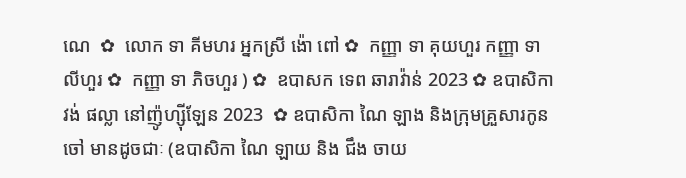ណេ  ✿  លោក ទា គីមហរ អ្នកស្រី ង៉ោ ពៅ ✿  កញ្ញា ទា គុយហួរ កញ្ញា ទា លីហួរ ✿  កញ្ញា ទា ភិចហួរ ) ✿  ឧបាសក ទេព ឆារាវ៉ាន់ 2023 ✿ ឧបាសិកា វង់ ផល្លា នៅញ៉ូហ្ស៊ីឡែន 2023  ✿ ឧបាសិកា ណៃ ឡាង និងក្រុមគ្រួសារកូនចៅ មានដូចជាៈ (ឧបាសិកា ណៃ ឡាយ និង ជឹង ចាយ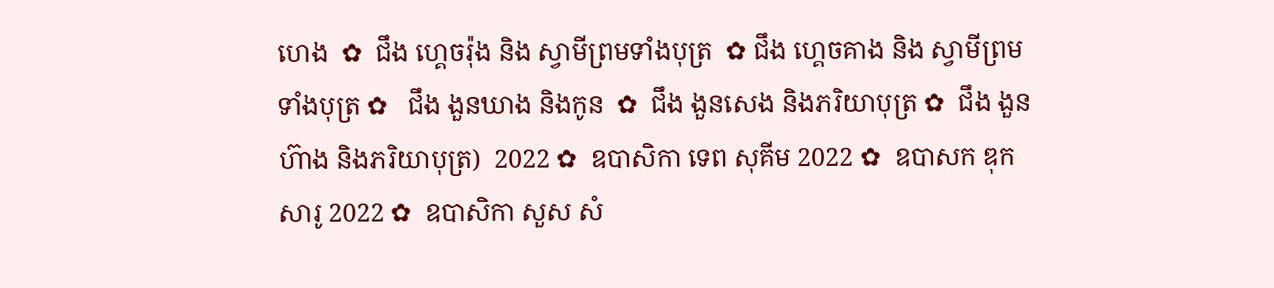ហេង  ✿  ជឹង ហ្គេចរ៉ុង និង ស្វាមីព្រមទាំងបុត្រ  ✿ ជឹង ហ្គេចគាង និង ស្វាមីព្រមទាំងបុត្រ ✿   ជឹង ងួនឃាង និងកូន  ✿  ជឹង ងួនសេង និងភរិយាបុត្រ ✿  ជឹង ងួនហ៊ាង និងភរិយាបុត្រ)  2022 ✿  ឧបាសិកា ទេព សុគីម 2022 ✿  ឧបាសក ឌុក សារូ 2022 ✿  ឧបាសិកា សួស សំ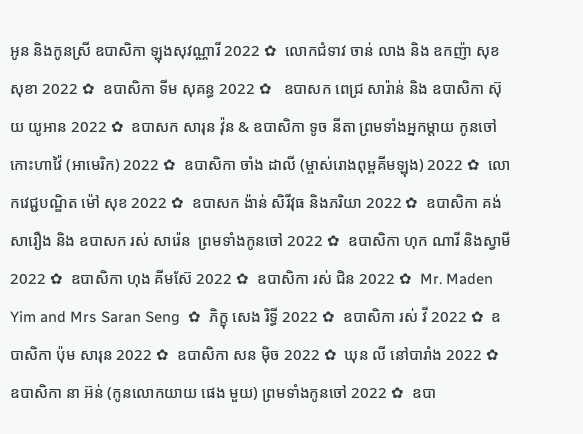អូន និងកូនស្រី ឧបាសិកា ឡុងសុវណ្ណារី 2022 ✿  លោកជំទាវ ចាន់ លាង និង ឧកញ៉ា សុខ សុខា 2022 ✿  ឧបាសិកា ទីម សុគន្ធ 2022 ✿   ឧបាសក ពេជ្រ សារ៉ាន់ និង ឧបាសិកា ស៊ុយ យូអាន 2022 ✿  ឧបាសក សារុន វ៉ុន & ឧបាសិកា ទូច នីតា ព្រមទាំងអ្នកម្តាយ កូនចៅ កោះហាវ៉ៃ (អាមេរិក) 2022 ✿  ឧបាសិកា ចាំង ដាលី (ម្ចាស់រោងពុម្ពគីមឡុង) 2022 ✿  លោកវេជ្ជបណ្ឌិត ម៉ៅ សុខ 2022 ✿  ឧបាសក ង៉ាន់ សិរីវុធ និងភរិយា 2022 ✿  ឧបាសិកា គង់ សារឿង និង ឧបាសក រស់ សារ៉េន  ព្រមទាំងកូនចៅ 2022 ✿  ឧបាសិកា ហុក ណារី និងស្វាមី 2022 ✿  ឧបាសិកា ហុង គីមស៊ែ 2022 ✿  ឧបាសិកា រស់ ជិន 2022 ✿  Mr. Maden Yim and Mrs Saran Seng  ✿  ភិក្ខុ សេង រិទ្ធី 2022 ✿  ឧបាសិកា រស់ វី 2022 ✿  ឧបាសិកា ប៉ុម សារុន 2022 ✿  ឧបាសិកា សន ម៉ិច 2022 ✿  ឃុន លី នៅបារាំង 2022 ✿  ឧបាសិកា នា អ៊ន់ (កូនលោកយាយ ផេង មួយ) ព្រមទាំងកូនចៅ 2022 ✿  ឧបា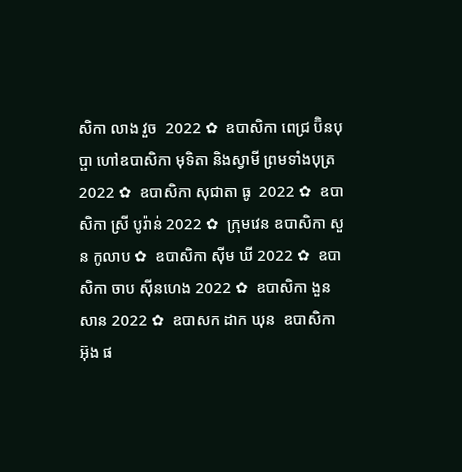សិកា លាង វួច  2022 ✿  ឧបាសិកា ពេជ្រ ប៊ិនបុប្ផា ហៅឧបាសិកា មុទិតា និងស្វាមី ព្រមទាំងបុត្រ  2022 ✿  ឧបាសិកា សុជាតា ធូ  2022 ✿  ឧបាសិកា ស្រី បូរ៉ាន់ 2022 ✿  ក្រុមវេន ឧបាសិកា សួន កូលាប ✿  ឧបាសិកា ស៊ីម ឃី 2022 ✿  ឧបាសិកា ចាប ស៊ីនហេង 2022 ✿  ឧបាសិកា ងួន សាន 2022 ✿  ឧបាសក ដាក ឃុន  ឧបាសិកា អ៊ុង ផ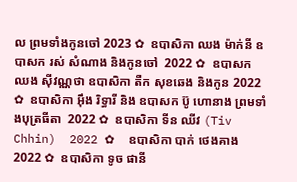ល ព្រមទាំងកូនចៅ 2023 ✿  ឧបាសិកា ឈង ម៉ាក់នី ឧបាសក រស់ សំណាង និងកូនចៅ  2022 ✿  ឧបាសក ឈង សុីវណ្ណថា ឧបាសិកា តឺក សុខឆេង និងកូន 2022 ✿  ឧបាសិកា អុឹង រិទ្ធារី និង ឧបាសក ប៊ូ ហោនាង ព្រមទាំងបុត្រធីតា  2022 ✿  ឧបាសិកា ទីន ឈីវ (Tiv Chhin)  2022 ✿  ឧបាសិកា បាក់ ថេងគាង 2022 ✿  ឧបាសិកា ទូច ផានី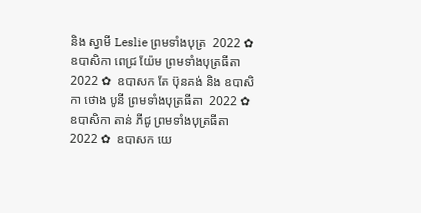និង ស្វាមី Leslie ព្រមទាំងបុត្រ  2022 ✿  ឧបាសិកា ពេជ្រ យ៉ែម ព្រមទាំងបុត្រធីតា  2022 ✿  ឧបាសក តែ ប៊ុនគង់ និង ឧបាសិកា ថោង បូនី ព្រមទាំងបុត្រធីតា  2022 ✿  ឧបាសិកា តាន់ ភីជូ ព្រមទាំងបុត្រធីតា  2022 ✿  ឧបាសក យេ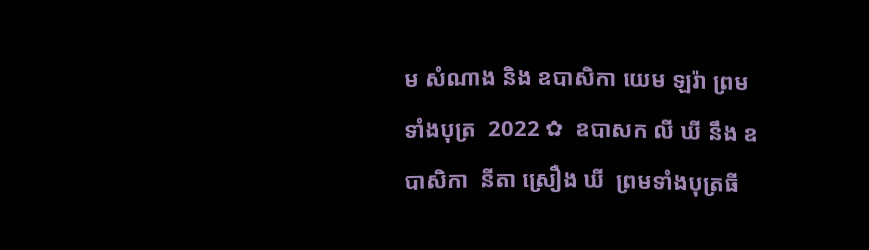ម សំណាង និង ឧបាសិកា យេម ឡរ៉ា ព្រមទាំងបុត្រ  2022 ✿  ឧបាសក លី ឃី នឹង ឧបាសិកា  នីតា ស្រឿង ឃី  ព្រមទាំងបុត្រធី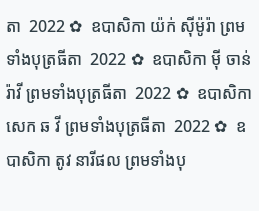តា  2022 ✿  ឧបាសិកា យ៉ក់ សុីម៉ូរ៉ា ព្រមទាំងបុត្រធីតា  2022 ✿  ឧបាសិកា មុី ចាន់រ៉ាវី ព្រមទាំងបុត្រធីតា  2022 ✿  ឧបាសិកា សេក ឆ វី ព្រមទាំងបុត្រធីតា  2022 ✿  ឧបាសិកា តូវ នារីផល ព្រមទាំងបុ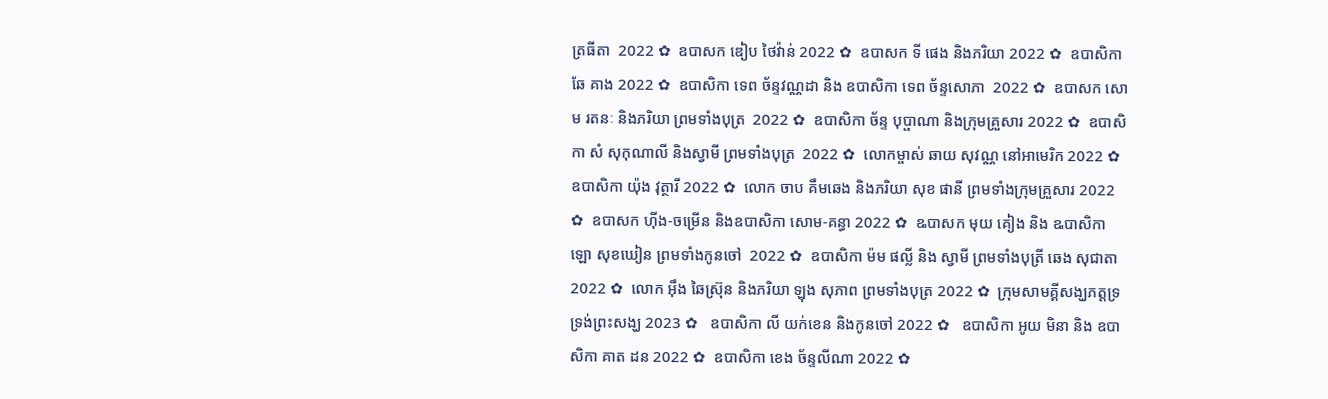ត្រធីតា  2022 ✿  ឧបាសក ឌៀប ថៃវ៉ាន់ 2022 ✿  ឧបាសក ទី ផេង និងភរិយា 2022 ✿  ឧបាសិកា ឆែ គាង 2022 ✿  ឧបាសិកា ទេព ច័ន្ទវណ្ណដា និង ឧបាសិកា ទេព ច័ន្ទសោភា  2022 ✿  ឧបាសក សោម រតនៈ និងភរិយា ព្រមទាំងបុត្រ  2022 ✿  ឧបាសិកា ច័ន្ទ បុប្ផាណា និងក្រុមគ្រួសារ 2022 ✿  ឧបាសិកា សំ សុកុណាលី និងស្វាមី ព្រមទាំងបុត្រ  2022 ✿  លោកម្ចាស់ ឆាយ សុវណ្ណ នៅអាមេរិក 2022 ✿  ឧបាសិកា យ៉ុង វុត្ថារី 2022 ✿  លោក ចាប គឹមឆេង និងភរិយា សុខ ផានី ព្រមទាំងក្រុមគ្រួសារ 2022 ✿  ឧបាសក ហ៊ីង-ចម្រើន និងឧបាសិកា សោម-គន្ធា 2022 ✿  ឩបាសក មុយ គៀង និង ឩបាសិកា ឡោ សុខឃៀន ព្រមទាំងកូនចៅ  2022 ✿  ឧបាសិកា ម៉ម ផល្លី និង ស្វាមី ព្រមទាំងបុត្រី ឆេង សុជាតា 2022 ✿  លោក អ៊ឹង ឆៃស្រ៊ុន និងភរិយា ឡុង សុភាព ព្រមទាំងបុត្រ 2022 ✿  ក្រុមសាមគ្គីសង្ឃភត្តទ្រទ្រង់ព្រះសង្ឃ 2023 ✿   ឧបាសិកា លី យក់ខេន និងកូនចៅ 2022 ✿   ឧបាសិកា អូយ មិនា និង ឧបាសិកា គាត ដន 2022 ✿  ឧបាសិកា ខេង ច័ន្ទលីណា 2022 ✿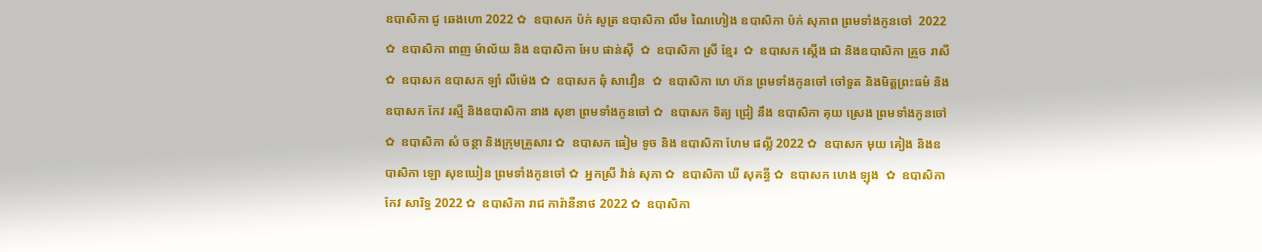ឧបាសិកា ជូ ឆេងហោ 2022 ✿  ឧបាសក ប៉ក់ សូត្រ ឧបាសិកា លឹម ណៃហៀង ឧបាសិកា ប៉ក់ សុភាព ព្រមទាំងកូនចៅ  2022 ✿  ឧបាសិកា ពាញ ម៉ាល័យ និង ឧបាសិកា អែប ផាន់ស៊ី  ✿  ឧបាសិកា ស្រី ខ្មែរ  ✿  ឧបាសក ស្តើង ជា និងឧបាសិកា គ្រួច រាសី  ✿  ឧបាសក ឧបាសក ឡាំ លីម៉េង ✿  ឧបាសក ឆុំ សាវឿន  ✿  ឧបាសិកា ហេ ហ៊ន ព្រមទាំងកូនចៅ ចៅទួត និងមិត្តព្រះធម៌ និងឧបាសក កែវ រស្មី និងឧបាសិកា នាង សុខា ព្រមទាំងកូនចៅ ✿  ឧបាសក ទិត្យ ជ្រៀ នឹង ឧបាសិកា គុយ ស្រេង ព្រមទាំងកូនចៅ ✿  ឧបាសិកា សំ ចន្ថា និងក្រុមគ្រួសារ ✿  ឧបាសក ធៀម ទូច និង ឧបាសិកា ហែម ផល្លី 2022 ✿  ឧបាសក មុយ គៀង និងឧបាសិកា ឡោ សុខឃៀន ព្រមទាំងកូនចៅ ✿  អ្នកស្រី វ៉ាន់ សុភា ✿  ឧបាសិកា ឃី សុគន្ធី ✿  ឧបាសក ហេង ឡុង  ✿  ឧបាសិកា កែវ សារិទ្ធ 2022 ✿  ឧបាសិកា រាជ ការ៉ានីនាថ 2022 ✿  ឧបាសិកា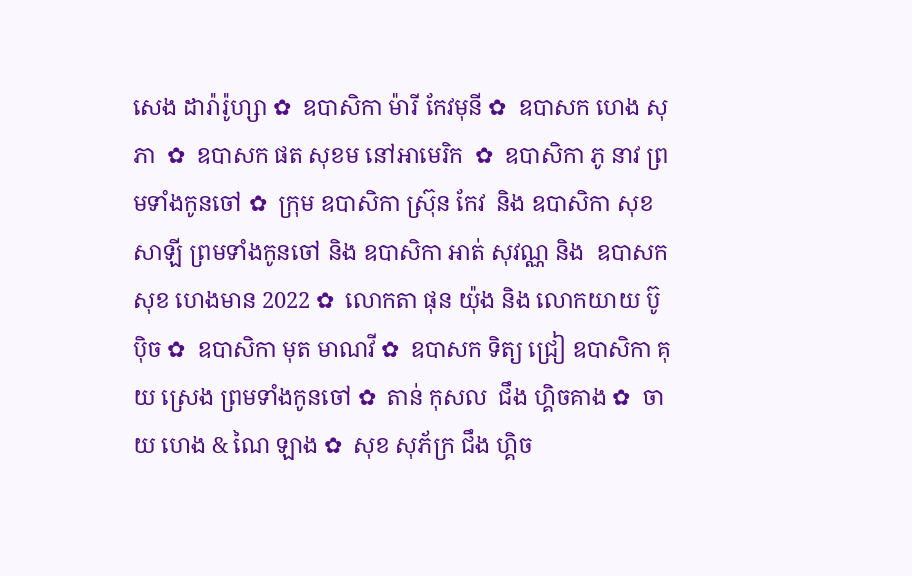សេង ដារ៉ារ៉ូហ្សា ✿  ឧបាសិកា ម៉ារី កែវមុនី ✿  ឧបាសក ហេង សុភា  ✿  ឧបាសក ផត សុខម នៅអាមេរិក  ✿  ឧបាសិកា ភូ នាវ ព្រមទាំងកូនចៅ ✿  ក្រុម ឧបាសិកា ស្រ៊ុន កែវ  និង ឧបាសិកា សុខ សាឡី ព្រមទាំងកូនចៅ និង ឧបាសិកា អាត់ សុវណ្ណ និង  ឧបាសក សុខ ហេងមាន 2022 ✿  លោកតា ផុន យ៉ុង និង លោកយាយ ប៊ូ ប៉ិច ✿  ឧបាសិកា មុត មាណវី ✿  ឧបាសក ទិត្យ ជ្រៀ ឧបាសិកា គុយ ស្រេង ព្រមទាំងកូនចៅ ✿  តាន់ កុសល  ជឹង ហ្គិចគាង ✿  ចាយ ហេង & ណៃ ឡាង ✿  សុខ សុភ័ក្រ ជឹង ហ្គិច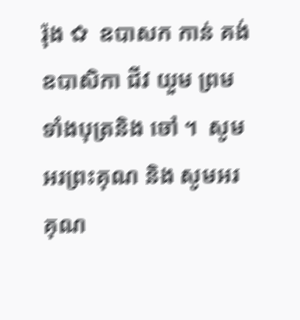រ៉ុង ✿  ឧបាសក កាន់ គង់ ឧបាសិកា ជីវ យួម ព្រមទាំងបុត្រនិង ចៅ ។  សូមអរព្រះគុណ និង សូមអរគុណ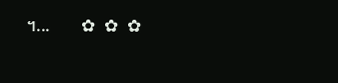។...       ✿  ✿  ✿